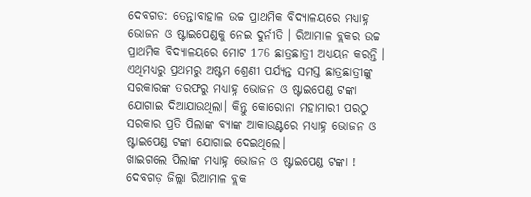ଦେବଗଡ: ତେନ୍ତାବାହାଳ ଉଚ୍ଚ ପ୍ରାଥମିକ ବିଦ୍ୟାଳୟରେ ମଧ୍ୟାହ୍ନ ଭୋଜନ ଓ ଷ୍ଟାଇପେଣ୍ଡକୁ ନେଇ ଦୁର୍ନୀତି । ରିଆମାଳ ବ୍ଲକର ଉଚ୍ଚ ପ୍ରାଥମିକ ବିଦ୍ୟାଳୟରେ ମୋଟ 176 ଛାତ୍ରଛାତ୍ରୀ ଅଧ୍ୟୟନ କରନ୍ତି । ଏଥିମଧ୍ୟରୁ ପ୍ରଥମରୁ ଅଷ୍ଟମ ଶ୍ରେଣୀ ପର୍ଯ୍ୟନ୍ତ ସମସ୍ତ ଛାତ୍ରଛାତ୍ରୀଙ୍କୁ ସରକାରଙ୍କ ତରଫରୁ ମଧ୍ୟାହ୍ନ ଭୋଜନ ଓ ଷ୍ଟାଇପେଣ୍ଡ ଟଙ୍କା ଯୋଗାଇ ଦିଆଯାଉଥିଲା। କିନ୍ତୁ କୋରୋନା ମହାମାରୀ ପରଠୁ ସରକାର ପ୍ରତି ପିଲାଙ୍କ ବ୍ୟାଙ୍କ ଆକାଉଣ୍ଟରେ ମଧ୍ୟାହ୍ନ ଭୋଜନ ଓ ଷ୍ଟାଇପେଣ୍ଡ ଟଙ୍କା ଯୋଗାଇ ଦେଇଥିଲେ।
ଖାଇଗଲେ ପିଲାଙ୍କ ମଧ୍ୟାହ୍ନ ଭୋଜନ ଓ ଷ୍ଟାଇପେଣ୍ଡ ଟଙ୍କା !
ଦେବଗଡ଼ ଜିଲ୍ଲା ରିଆମାଳ ବ୍ଲକ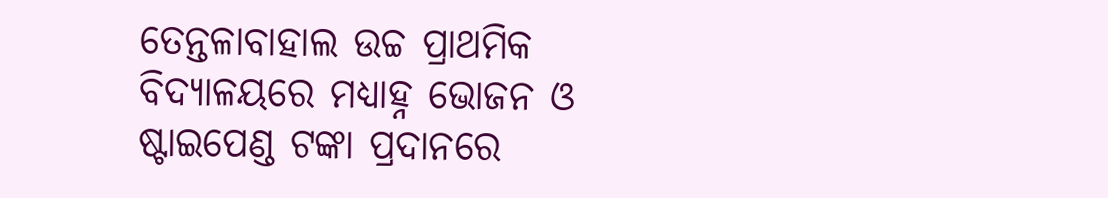ତେନ୍ତଳାବାହାଲ ଉଚ୍ଚ ପ୍ରାଥମିକ ବିଦ୍ୟାଳୟରେ ମଧ୍ୟାହ୍ନ ଭୋଜନ ଓ ଷ୍ଟାଇପେଣ୍ଡ ଟଙ୍କା ପ୍ରଦାନରେ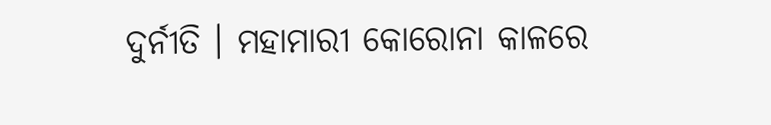ଦୁର୍ନୀତି । ମହାମାରୀ କୋରୋନା କାଳରେ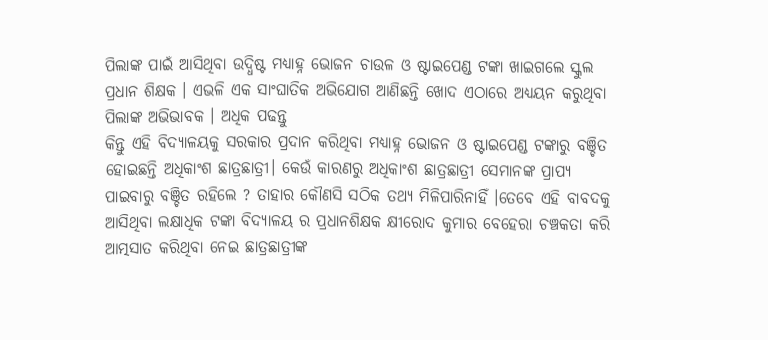ପିଲାଙ୍କ ପାଇଁ ଆସିଥିବା ଉଦ୍ଧିଷ୍ଟ ମଧ୍ୟାହ୍ନ ଭୋଜନ ଚାଉଳ ଓ ଷ୍ଟାଇପେଣ୍ଡ ଟଙ୍କା ଖାଇଗଲେ ସ୍କୁଲ ପ୍ରଧାନ ଶିକ୍ଷକ । ଏଭଳି ଏକ ସାଂଘାତିକ ଅଭିଯୋଗ ଆଣିଛନ୍ତି ଖୋଦ ଏଠାରେ ଅଧ୍ୟୟନ କରୁଥିବା ପିଲାଙ୍କ ଅଭିଭାବକ । ଅଧିକ ପଢନ୍ତୁ
କିନ୍ତୁ ଏହି ବିଦ୍ୟାଳୟକୁ ସରକାର ପ୍ରଦାନ କରିଥିବା ମଧ୍ୟାହ୍ନ ଭୋଜନ ଓ ଷ୍ଟାଇପେଣ୍ଡ ଟଙ୍କାରୁ ବଞ୍ଚିତ ହୋଇଛନ୍ତି ଅଧିକାଂଶ ଛାତ୍ରଛାତ୍ରୀ। କେଉଁ କାରଣରୁ ଅଧିକାଂଶ ଛାତ୍ରଛାତ୍ରୀ ସେମାନଙ୍କ ପ୍ରାପ୍ୟ ପାଇବାରୁ ବଞ୍ଚିତ ରହିଲେ ? ତାହାର କୌଣସି ସଠିକ ତଥ୍ୟ ମିଳିପାରିନାହିଁ ।ତେବେ ଏହି ବାବଦକୁ ଆସିଥିବା ଲକ୍ଷାଧିକ ଟଙ୍କା ବିଦ୍ୟାଳୟ ର ପ୍ରଧାନଶିକ୍ଷକ କ୍ଷୀରୋଦ କୁମାର ବେହେରା ଚଞ୍ଚକତା କରି ଆତ୍ମସାତ କରିଥିବା ନେଇ ଛାତ୍ରଛାତ୍ରୀଙ୍କ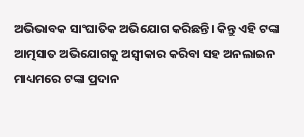ଅଭିଭାବକ ସାଂଘାତିକ ଅଭିଯୋଗ କରିଛନ୍ତି। କିନ୍ତୁ ଏହି ଟଙ୍କା ଆତ୍ମସାତ ଅଭିଯୋଗକୁ ଅସ୍ବୀକାର କରିବା ସହ ଅନଲାଇନ ମାଧ୍ୟମରେ ଟଙ୍କା ପ୍ରଦାନ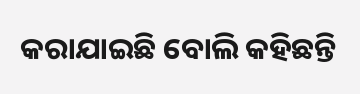କରାଯାଇଛି ବୋଲି କହିଛନ୍ତି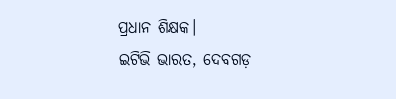ପ୍ରଧାନ ଶିକ୍ଷକ।
ଇଟିଭି ଭାରତ, ଦେବଗଡ଼